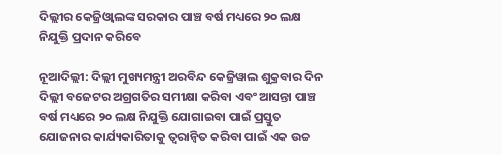ଦିଲ୍ଲୀର କେଜ୍ରିଓ୍ଵାଲଙ୍କ ସରକାର ପାଞ୍ଚ ବର୍ଷ ମଧ୍ୟରେ ୨୦ ଲକ୍ଷ ନିଯୁକ୍ତି ପ୍ରଦାନ କରିବେ

ନୂଆଦିଲ୍ଲୀ: ଦିଲ୍ଲୀ ମୁଖ୍ୟମନ୍ତ୍ରୀ ଅରବିନ୍ଦ କେଜ୍ରିୱାଲ ଶୁକ୍ରବାର ଦିନ ଦିଲ୍ଲୀ ବଜେଟର ଅଗ୍ରଗତିର ସମୀକ୍ଷା କରିବା ଏବଂ ଆସନ୍ତା ପାଞ୍ଚ ବର୍ଷ ମଧ୍ୟରେ ୨୦ ଲକ୍ଷ ନିଯୁକ୍ତି ଯୋଗାଇବା ପାଇଁ ପ୍ରସ୍ତୁତ ଯୋଜନାର କାର୍ଯ୍ୟକାରିତାକୁ ତ୍ୱରାନ୍ଵିତ କରିବା ପାଇଁ ଏକ ଉଚ୍ଚ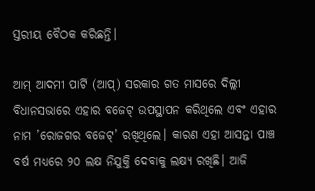ସ୍ତରୀୟ ବୈଠକ କରିଛନ୍ତି।

ଆମ୍‌ ଆଦମୀ ପାର୍ଟି (ଆପ୍‌) ସରକାର ଗତ ମାସରେ ଦିଲ୍ଲୀ ବିଧାନସଭାରେ ଏହାର ବଜେଟ୍‌ ଉପସ୍ଥାପନ କରିଥିଲେ ଏବଂ ଏହାର ନାମ ’ରୋଜଗର ବଜେଟ୍‌’ ରଖିଥିଲେ। କାରଣ ଏହା ଆସନ୍ତା ପାଞ୍ଚ ବର୍ଷ ମଧ୍ୟରେ ୨୦ ଲକ୍ଷ ନିଯୁକ୍ତି ଦେବାକୁ ଲକ୍ଷ୍ୟ ରଖିଛି। ଆଜି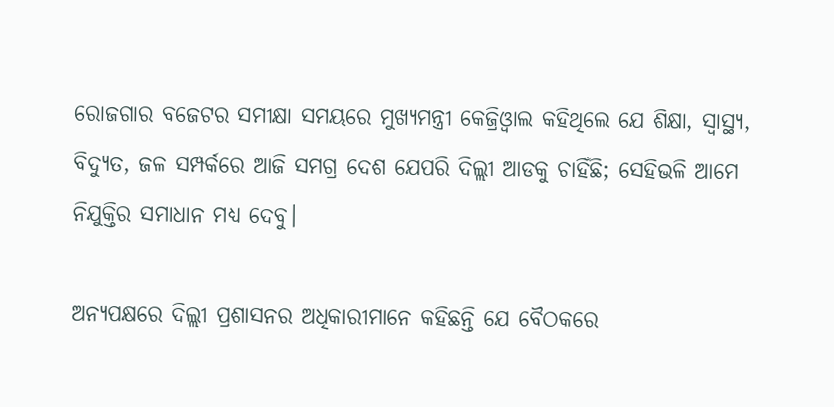ରୋଜଗାର ବଜେଟର ସମୀକ୍ଷା ସମୟରେ ମୁଖ୍ୟମନ୍ତ୍ରୀ କେଜ୍ରିଓ୍ଵାଲ କହିଥିଲେ ଯେ ଶିକ୍ଷା, ସ୍ୱାସ୍ଥ୍ୟ, ବିଦ୍ୟୁତ, ଜଳ ସମ୍ପର୍କରେ ଆଜି ସମଗ୍ର ଦେଶ ଯେପରି ଦିଲ୍ଲୀ ଆଡକୁ ଚାହିଁଛି; ସେହିଭଳି ଆମେ ନିଯୁକ୍ତିର ସମାଧାନ ମଧ୍ୟ ଦେବୁ।

ଅନ୍ୟପକ୍ଷରେ ଦିଲ୍ଲୀ ପ୍ରଶାସନର ଅଧିକାରୀମାନେ କହିଛନ୍ତି ଯେ ବୈଠକରେ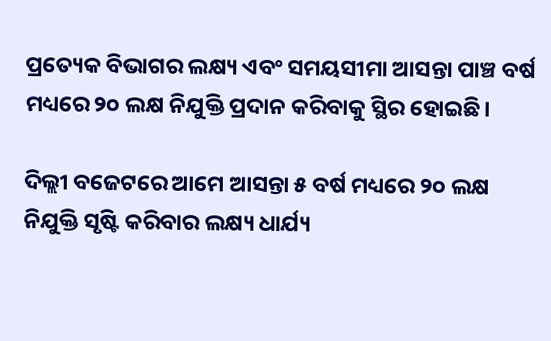ପ୍ରତ୍ୟେକ ବିଭାଗର ଲକ୍ଷ୍ୟ ଏବଂ ସମୟସୀମା ଆସନ୍ତା ପାଞ୍ଚ ବର୍ଷ ମଧ୍ୟରେ ୨୦ ଲକ୍ଷ ନିଯୁକ୍ତି ପ୍ରଦାନ କରିବାକୁ ସ୍ଥିର ହୋଇଛି।

ଦିଲ୍ଲୀ ବଜେଟରେ ଆମେ ଆସନ୍ତା ୫ ବର୍ଷ ମଧ୍ୟରେ ୨୦ ଲକ୍ଷ ନିଯୁକ୍ତି ସୃଷ୍ଟି କରିବାର ଲକ୍ଷ୍ୟ ଧାର୍ଯ୍ୟ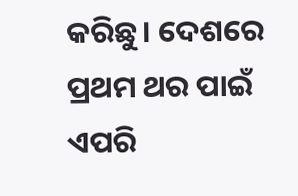କରିଛୁ। ଦେଶରେ ପ୍ରଥମ ଥର ପାଇଁ ଏପରି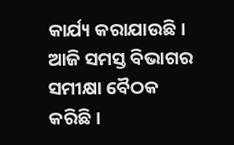କାର୍ଯ୍ୟ କରାଯାଉଛି। ଆଜି ସମସ୍ତ ବିଭାଗର ସମୀକ୍ଷା ବୈଠକ କରିଛି।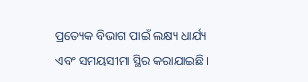ପ୍ରତ୍ୟେକ ବିଭାଗ ପାଇଁ ଲକ୍ଷ୍ୟ ଧାର୍ଯ୍ୟ ଏବଂ ସମୟସୀମା ସ୍ଥିର କରାଯାଇଛି।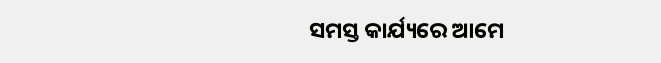ସମସ୍ତ କାର୍ଯ୍ୟରେ ଆମେ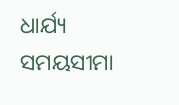ଧାର୍ଯ୍ୟ ସମୟସୀମା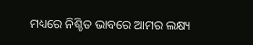ମଧ୍ୟରେ ନିଶ୍ଚିତ ଭାବରେ ଆମର ଲକ୍ଷ୍ୟ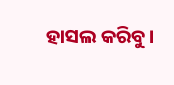ହାସଲ କରିବୁ।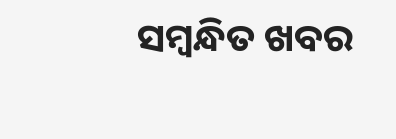ସମ୍ବନ୍ଧିତ ଖବର